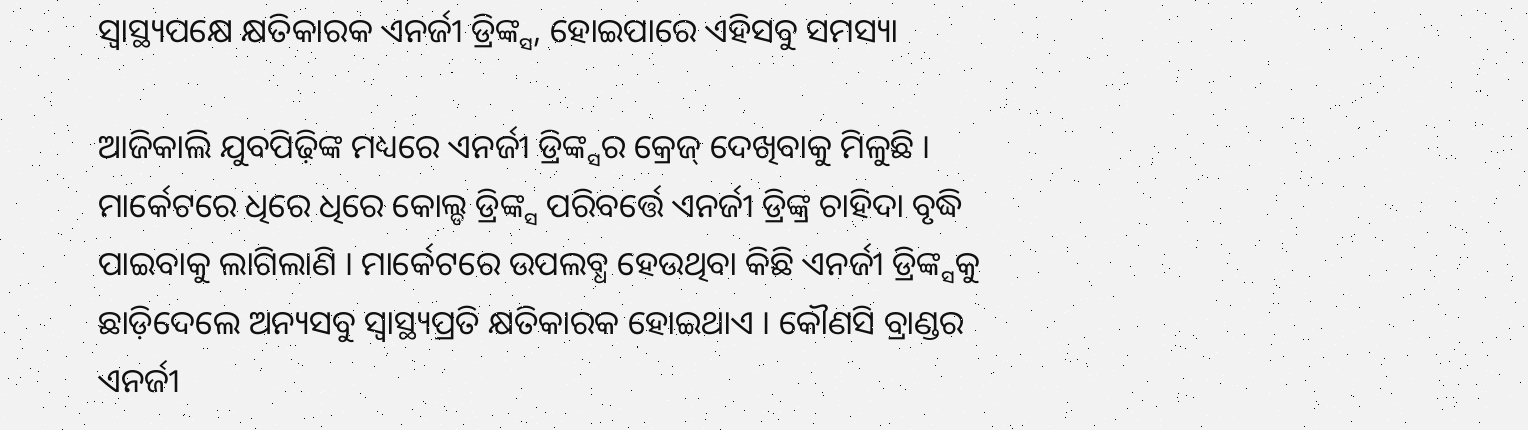ସ୍ୱାସ୍ଥ୍ୟପକ୍ଷେ କ୍ଷତିକାରକ ଏନର୍ଜୀ ଡ୍ରିଙ୍କ୍ସ, ହୋଇପାରେ ଏହିସବୁ ସମସ୍ୟା

ଆଜିକାଲି ଯୁବପିଢ଼ିଙ୍କ ମଧ୍ୟରେ ଏନର୍ଜୀ ଡ୍ରିଙ୍କ୍ସର କ୍ରେଜ୍ ଦେଖିବାକୁ ମିଳୁଛି । ମାର୍କେଟରେ ଧିରେ ଧିରେ କୋଲ୍ଡ ଡ୍ରିଙ୍କ୍ସ ପରିବର୍ତ୍ତେ ଏନର୍ଜୀ ଡ୍ରିଙ୍କ୍ର ଚାହିଦା ବୃଦ୍ଧି ପାଇବାକୁ ଲାଗିଲାଣି । ମାର୍କେଟରେ ଉପଲବ୍ଧ ହେଉଥିବା କିଛି ଏନର୍ଜୀ ଡ୍ରିଙ୍କ୍ସକୁ ଛାଡ଼ିଦେଲେ ଅନ୍ୟସବୁ ସ୍ୱାସ୍ଥ୍ୟପ୍ରତି କ୍ଷତିକାରକ ହୋଇଥାଏ । କୌଣସି ବ୍ରାଣ୍ଡର ଏନର୍ଜୀ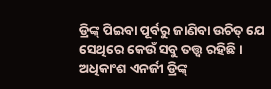ଡ୍ରିଙ୍କ୍ ପିଇବା ପୂର୍ବରୁ ଜାଣିବା ଉଚିତ୍ ଯେ ସେଥିରେ କେଉଁ ସବୁ ତତ୍ତ୍ୱ ରହିଛି । ଅଧିକାଂଶ ଏନର୍ଜୀ ଡ୍ରିଙ୍କ୍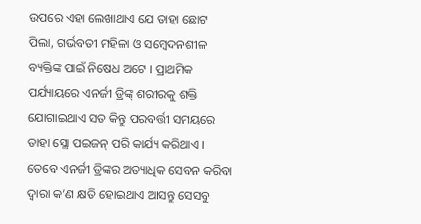ଉପରେ ଏହା ଲେଖାଥାଏ ଯେ ତାହା ଛୋଟ ପିଲା, ଗର୍ଭବତୀ ମହିଳା ଓ ସମ୍ବେଦନଶୀଳ ବ୍ୟକ୍ତିଙ୍କ ପାଇଁ ନିଷେଧ ଅଟେ । ପ୍ରାଥମିକ ପର୍ଯ୍ୟାୟରେ ଏନର୍ଜୀ ଡ୍ରିଙ୍କ୍ ଶରୀରକୁ ଶକ୍ତି ଯୋଗାଇଥାଏ ସତ କିନ୍ତୁ ପରବର୍ତ୍ତୀ ସମୟରେ ତାହା ସ୍ଲୋ ପଇଜନ୍ ପରି କାର୍ଯ୍ୟ କରିଥାଏ । ତେବେ ଏନର୍ଜୀ ଡ୍ରିଙ୍କର ଅତ୍ୟାଧିକ ସେବନ କରିବା ଦ୍ୱାରା କ’ଣ କ୍ଷତି ହୋଇଥାଏ ଆସନ୍ତୁ ସେସବୁ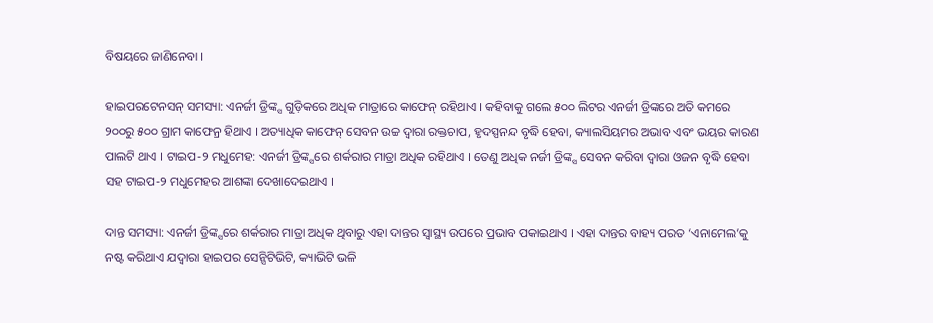ବିଷୟରେ ଜାଣିନେବା ।

ହାଇପରଟେନସନ୍ ସମସ୍ୟା: ଏନର୍ଜୀ ଡ୍ରିଙ୍କ୍ସ ଗୁଡ଼ିକରେ ଅଧିକ ମାତ୍ରାରେ କାଫେନ୍ ରହିଥାଏ । କହିବାକୁ ଗଲେ ୫୦୦ ଲିଟର ଏନର୍ଜୀ ଡ୍ରିଙ୍କରେ ଅତି କମରେ ୨୦୦ରୁ ୫୦୦ ଗ୍ରାମ କାଫେନ୍ର ହିଥାଏ । ଅତ୍ୟାଧିକ କାଫେନ୍ ସେବନ ଉଚ୍ଚ ଦ୍ୱାରା ରକ୍ତଚାପ, ହୃଦସ୍ପନନ୍ଦ ବୃଦ୍ଧି ହେବା, କ୍ୟାଲସିୟମର ଅଭାବ ଏବଂ ଭୟର କାରଣ ପାଲଟି ଥାଏ । ଟାଇପ-୨ ମଧୁମେହ: ଏନର୍ଜୀ ଡ୍ରିଙ୍କ୍ସରେ ଶର୍କରାର ମାତ୍ରା ଅଧିକ ରହିଥାଏ । ତେଣୁ ଅଧିକ ନର୍ଜୀ ଡ୍ରିଙ୍କ୍ସ ସେବନ କରିବା ଦ୍ୱାରା ଓଜନ ବୃଦ୍ଧି ହେବା ସହ ଟାଇପ-୨ ମଧୁମେହର ଆଶଙ୍କା ଦେଖାଦେଇଥାଏ ।

ଦାନ୍ତ ସମସ୍ୟା: ଏନର୍ଜୀ ଡ୍ରିଙ୍କ୍ସରେ ଶର୍କରାର ମାତ୍ରା ଅଧିକ ଥିବାରୁ ଏହା ଦାନ୍ତର ସ୍ୱାସ୍ଥ୍ୟ ଉପରେ ପ୍ରଭାବ ପକାଇଥାଏ । ଏହା ଦାନ୍ତର ବାହ୍ୟ ପରତ ‘ଏନାମେଲ’କୁ ନଷ୍ଟ କରିଥାଏ ଯଦ୍ୱାରା ହାଇପର ସେନ୍ସିଟିଭିଟି, କ୍ୟାଭିଟି ଭଳି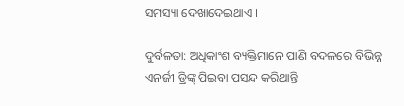ସମସ୍ୟା ଦେଖାଦେଇଥାଏ ।

ଦୁର୍ବଳତା: ଅଧିକାଂଶ ବ୍ୟକ୍ତିମାନେ ପାଣି ବଦଳରେ ବିଭିନ୍ନ ଏନର୍ଜୀ ଡ୍ରିଙ୍କ୍ ପିଇବା ପସନ୍ଦ କରିଥାନ୍ତି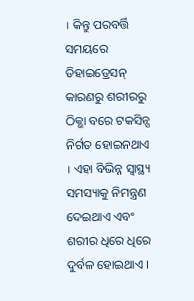। କିନ୍ତୁ ପରବର୍ତ୍ତି ସମୟରେ ଡିହାଇଡ୍ରେସନ୍ କାରଣରୁ ଶରୀରରୁ ଠିକ୍ଭା ବରେ ଟକସିନ୍ସ ନିର୍ଗତ ହୋଇନଥାଏ । ଏହା ବିଭିନ୍ନ ସ୍ୱାସ୍ଥ୍ୟ ସମସ୍ୟାକୁ ନିମନ୍ତ୍ରଣ ଦେଇଥାଏ ଏବଂ ଶରୀର ଧିରେ ଧିରେ ଦୁର୍ବଳ ହୋଇଥାଏ ।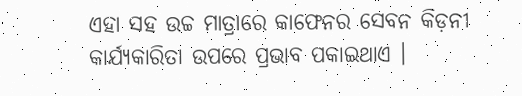ଏହା ସହ ଉଚ୍ଚ ମାତ୍ରାରେ କାଫେନର ସେବନ କିଡ଼ନୀ କାର୍ଯ୍ୟକାରିତା ଉପରେ ପ୍ରଭାବ ପକାଇଥାଏ ।